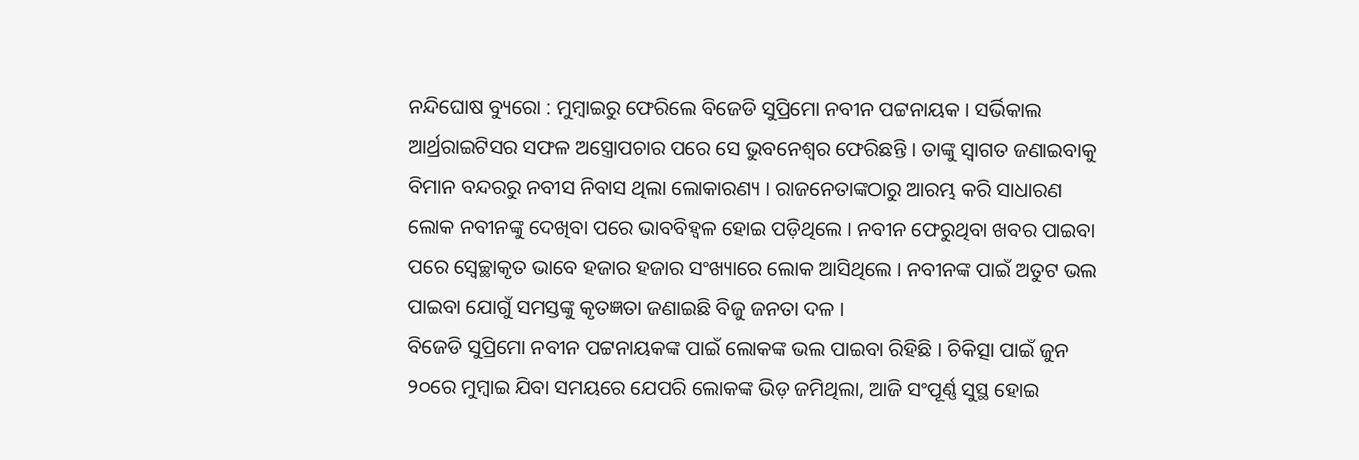ନନ୍ଦିଘୋଷ ବ୍ୟୁରୋ : ମୁମ୍ବାଇରୁ ଫେରିଲେ ବିଜେଡି ସୁପ୍ରିମୋ ନବୀନ ପଟ୍ଟନାୟକ । ସର୍ଭିକାଲ ଆର୍ଥ୍ରରାଇଟିସର ସଫଳ ଅସ୍ତ୍ରୋପଚାର ପରେ ସେ ଭୁବନେଶ୍ବର ଫେରିଛନ୍ତି । ତାଙ୍କୁ ସ୍ବାଗତ ଜଣାଇବାକୁ ବିମାନ ବନ୍ଦରରୁ ନବୀସ ନିବାସ ଥିଲା ଲୋକାରଣ୍ୟ । ରାଜନେତାଙ୍କଠାରୁ ଆରମ୍ଭ କରି ସାଧାରଣ ଲୋକ ନବୀନଙ୍କୁ ଦେଖିବା ପରେ ଭାବବିହ୍ବଳ ହୋଇ ପଡ଼ିଥିଲେ । ନବୀନ ଫେରୁଥିବା ଖବର ପାଇବା ପରେ ସ୍ବେଚ୍ଛାକୃତ ଭାବେ ହଜାର ହଜାର ସଂଖ୍ୟାରେ ଲୋକ ଆସିଥିଲେ । ନବୀନଙ୍କ ପାଇଁ ଅତୁଟ ଭଲ ପାଇବା ଯୋଗୁଁ ସମସ୍ତଙ୍କୁ କୃତଜ୍ଞତା ଜଣାଇଛି ବିଜୁ ଜନତା ଦଳ ।
ବିଜେଡି ସୁପ୍ରିମୋ ନବୀନ ପଟ୍ଟନାୟକଙ୍କ ପାଇଁ ଲୋକଙ୍କ ଭଲ ପାଇବା ରିହିଛି । ଚିକିତ୍ସା ପାଇଁ ଜୁନ ୨୦ରେ ମୁମ୍ବାଇ ଯିବା ସମୟରେ ଯେପରି ଲୋକଙ୍କ ଭିଡ଼ ଜମିଥିଲା, ଆଜି ସଂପୂର୍ଣ୍ଣ ସୁସ୍ଥ ହୋଇ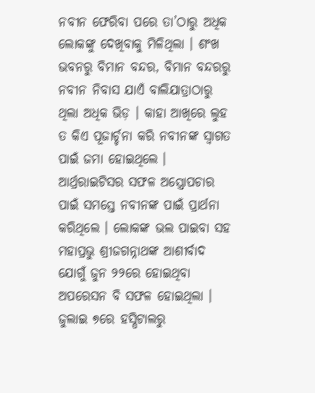ନବୀନ ଫେରିବା ପରେ ତା’ଠାରୁ ଅଧିକ ଲୋକଙ୍କୁ ଦେଖିବାକୁ ମିଳିଥିଲା । ଶଂଖ ଭବନରୁ ବିମାନ ବନ୍ଦର, ବିମାନ ବନ୍ଦରରୁ ନବୀନ ନିବାସ ଯାଏଁ ବାଲିଯାତ୍ରାଠାରୁ ଥିଲା ଅଧିକ ଭିଡ଼ । କାହା ଆଖିରେ ଲୁହ ତ କିଏ ପୂଜାର୍ଚ୍ଚନା କରି ନବୀନଙ୍କ ସ୍ବାଗତ ପାଇଁ ଜମା ହୋଇଥିଲେ । ଆର୍ଥ୍ରରାଇଟିସର ସଫଳ ଅସ୍ତ୍ରୋପଚାର ପାଇଁ ସମସ୍ତେ ନବୀନଙ୍କ ପାଇଁ ପ୍ରାର୍ଥନା କରିଥିଲେ । ଲୋକଙ୍କ ଭଲ ପାଇବା ସହ ମହାପ୍ରଭୁ ଶ୍ରୀଜଗନ୍ନାଥଙ୍କ ଆଶୀର୍ବାଦ ଯୋଗୁଁ ଜୁନ ୨୨ରେ ହୋଇଥିବା ଅପରେସନ ବି ସଫଳ ହୋଇଥିଲା । ଜୁଲାଇ ୭ରେ ହସ୍ପିଟାଲରୁ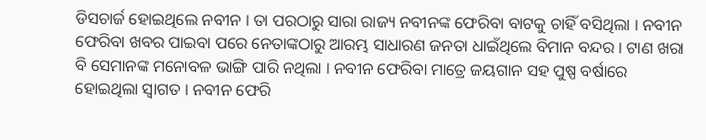ଡିସଚାର୍ଜ ହୋଇଥିଲେ ନବୀନ । ତା ପରଠାରୁ ସାରା ରାଜ୍ୟ ନବୀନଙ୍କ ଫେରିବା ବାଟକୁ ଚାହିଁ ବସିଥିଲା । ନବୀନ ଫେରିବା ଖବର ପାଇବା ପରେ ନେତାଙ୍କଠାରୁ ଆରମ୍ଭ ସାଧାରଣ ଜନତା ଧାଇଁଥିଲେ ବିମାନ ବନ୍ଦର । ଟାଣ ଖରା ବି ସେମାନଙ୍କ ମନୋବଳ ଭାଙ୍ଗି ପାରି ନଥିଲା । ନବୀନ ଫେରିବା ମାତ୍ରେ ଜୟଗାନ ସହ ପୁଷ୍ପ ବର୍ଷାରେ ହୋଇଥିଲା ସ୍ବାଗତ । ନବୀନ ଫେରି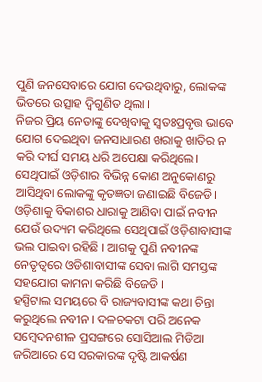ପୁଣି ଜନସେବାରେ ଯୋଗ ଦେଉଥିବାରୁ, ଲୋକଙ୍କ ଭିତରେ ଉତ୍ସାହ ଦ୍ବିଗୁଣିତ ଥିଲା ।
ନିଜର ପ୍ରିୟ ନେତାଙ୍କୁ ଦେଖିବାକୁ ସ୍ବତଃପ୍ରବୃତ୍ତ ଭାବେ ଯୋଗ ଦେଇଥିବା ଜନସାଧାରଣ ଖରାକୁ ଖାତିର ନ କରି ଦୀର୍ଘ ସମୟ ଧରି ଅପେକ୍ଷା କରିଥିଲେ। ସେଥିପାଇଁ ଓଡ଼ିଶାର ବିଭିନ୍ନ କୋଣ ଅନୁକୋଣରୁ ଆସିଥିବା ଲୋକଙ୍କୁ କୃତଜ୍ଞତା ଜଣାଇଛି ବିଜେଡି। ଓଡ଼ିଶାକୁ ବିକାଶର ଧାରାକୁ ଆଣିବା ପାଇଁ ନବୀନ ଯେଉଁ ଉଦ୍ୟମ କରିଥିଲେ ସେଥିପାଇଁ ଓଡ଼ିଶାବାସୀଙ୍କ ଭଲ ପାଇବା ରହିଛି । ଆଗକୁ ପୁଣି ନବୀନଙ୍କ ନେତୃତ୍ବରେ ଓଡିଶାବାସୀଙ୍କ ସେବା ଲାଗି ସମସ୍ତଙ୍କ ସହଯୋଗ କାମନା କରିଛି ବିଜେଡି ।
ହସ୍ପିଟାଲ ସମୟରେ ବି ରାଜ୍ୟବାସୀଙ୍କ କଥା ଚିନ୍ତା କରୁଥିଲେ ନବୀନ । ଦଳଚକଟା ପରି ଅନେକ ସମ୍ବେଦନଶୀଳ ପ୍ରସଙ୍ଗରେ ସୋସିଆଲ ମିଡିଆ ଜରିଆରେ ସେ ସରକାରଙ୍କ ଦୃଷ୍ଟି ଆକର୍ଷଣ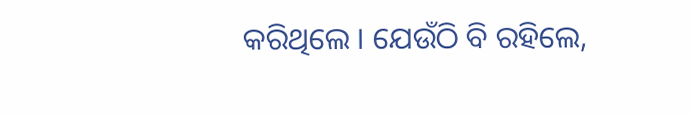କରିଥିଲେ । ଯେଉଁଠି ବି ରହିଲେ,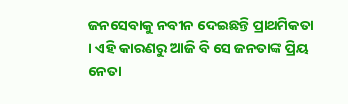ଜନସେବାକୁ ନବୀନ ଦେଇଛନ୍ତି ପ୍ରାଥମିକତା । ଏହି କାରଣରୁ ଆଜି ବି ସେ ଜନତାଙ୍କ ପ୍ରିୟ ନେତା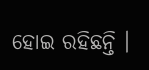ହୋଇ ରହିଛନ୍ତି ।